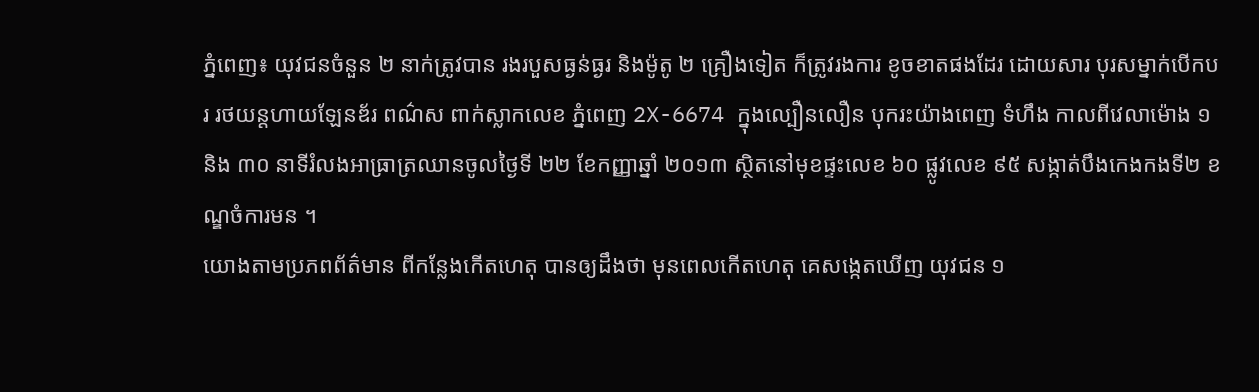ភ្នំពេញ៖ យុវជនចំនួន ២ នាក់ត្រូវបាន រងរបួសធ្ងន់ធ្ងរ និងម៉ូតូ ២ គ្រឿងទៀត ក៏ត្រូវរងការ ខូចខាតផងដែរ ដោយសារ បុរសម្នាក់បើកបរ រថយន្តហាយឡែនឌ័រ ពណ៌ស ពាក់ស្លាកលេខ ភ្នំពេញ 2X-6674 ក្នុងល្បឿនលឿន បុករះយ៉ាងពេញ ទំហឹង កាលពីវេលាម៉ោង ១ និង ៣០ នាទីរំលងអាធ្រាត្រឈានចូលថ្ងៃទី ២២ ខែកញ្ញាឆ្នាំ ២០១៣ ស្ថិតនៅមុខផ្ទះលេខ ៦០ ផ្លូវលេខ ៩៥ សង្កាត់បឹងកេងកងទី២ ខណ្ឌចំការមន ។
យោងតាមប្រភពព័ត៌មាន ពីកន្លែងកើតហេតុ បានឲ្យដឹងថា មុនពេលកើតហេតុ គេសង្កេតឃើញ យុវជន ១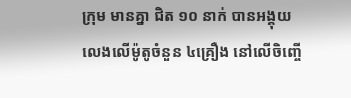ក្រុម មានគ្នា ជិត ១០ នាក់ បានអង្គុយលេងលើម៉ូតូចំនួន ៤គ្រឿង នៅលើចិញ្ចើ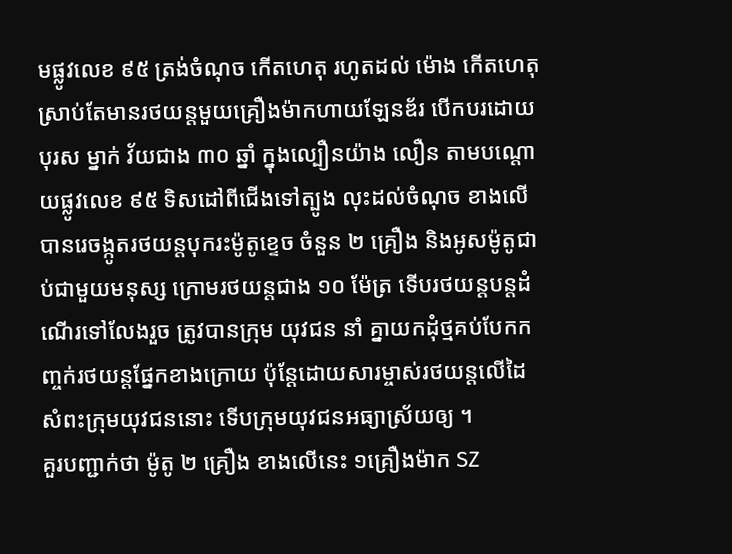មផ្លូវលេខ ៩៥ ត្រង់ចំណុច កើតហេតុ រហូតដល់ ម៉ោង កើតហេតុស្រាប់តែមានរថយន្តមួយគ្រឿងម៉ាកហាយឡែនឌ័រ បើកបរដោយបុរស ម្នាក់ វ័យជាង ៣០ ឆ្នាំ ក្នុងល្បឿនយ៉ាង លឿន តាមបណ្តោយផ្លូវលេខ ៩៥ ទិសដៅពីជើងទៅត្បូង លុះដល់ចំណុច ខាងលើបានរេចង្កូតរថយន្តបុករះម៉ូតូខ្ទេច ចំនួន ២ គ្រឿង និងអូសម៉ូតូជាប់ជាមួយមនុស្ស ក្រោមរថយន្តជាង ១០ ម៉ែត្រ ទើបរថយន្តបន្តដំណើរទៅលែងរួច ត្រូវបានក្រុម យុវជន នាំ គ្នាយកដុំថ្មគប់បែកកញ្ចក់រថយន្តផ្នែកខាងក្រោយ ប៉ុន្តែដោយសារម្ចាស់រថយន្តលើដៃសំពះក្រុមយុវជននោះ ទើបក្រុមយុវជនអធ្យាស្រ័យឲ្យ ។
គួរបញ្ជាក់ថា ម៉ូតូ ២ គ្រឿង ខាងលើនេះ ១គ្រឿងម៉ាក SZ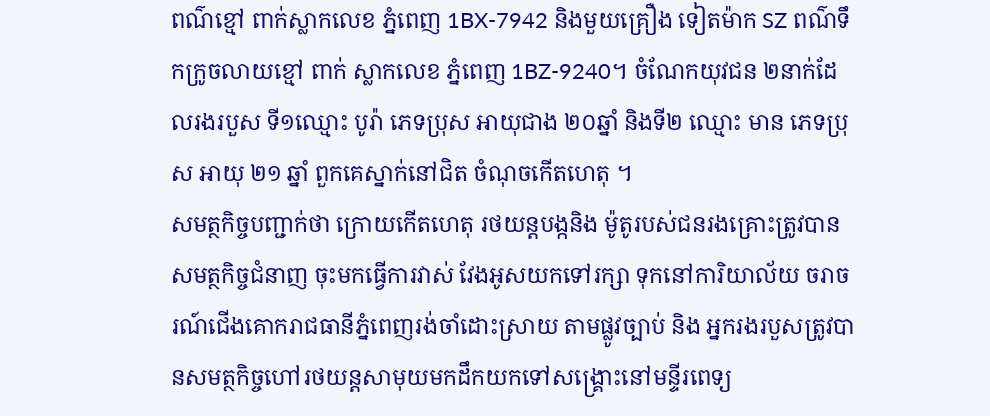ពណ៌ខ្មៅ ពាក់ស្លាកលេខ ភ្នំពេញ 1BX-7942 និងមួយគ្រឿង ទៀតម៉ាក SZ ពណ៌ទឹកក្រូចលាយខ្មៅ ពាក់ ស្លាកលេខ ភ្នំពេញ 1BZ-9240។ ចំណែកយុវជន ២នាក់ដែលរងរបួស ទី១ឈ្មោះ បូរ៉ា ភេទប្រុស អាយុជាង ២០ឆ្នាំ និងទី២ ឈ្មោះ មាន ភេទប្រុស អាយុ ២១ ឆ្នាំ ពួកគេស្នាក់នៅជិត ចំណុចកើតហេតុ ។
សមត្ថកិច្ចបញ្ជាក់ថា ក្រោយកើតហេតុ រថយន្តបង្កនិង ម៉ូតូរបស់ជនរងគ្រោះត្រូវបានសមត្ថកិច្ចជំនាញ ចុះមកធ្វើការវាស់ វែងអូសយកទៅរក្សា ទុកនៅការិយាល័យ ចរាចរណ៍ជើងគោករាជធានីភ្នំពេញរង់ចាំដោះស្រាយ តាមផ្លូវច្បាប់ និង អ្នករងរបួសត្រូវបានសមត្ថកិច្ចហៅរថយន្តសាមុយមកដឹកយកទៅសង្គ្រោះនៅមន្ទីរពេទ្យ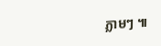ភ្លាមៗ ៕